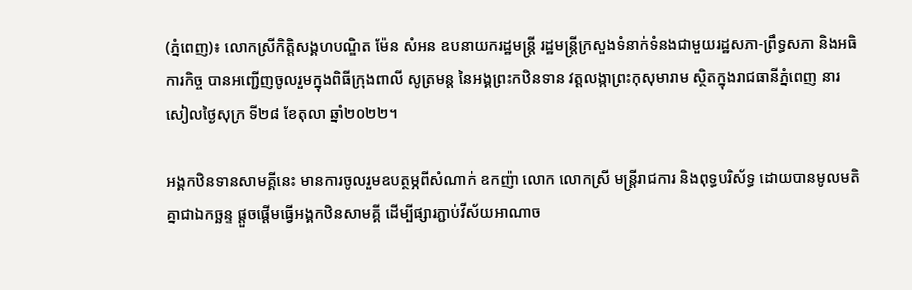(ភ្នំពេញ)៖ លោកស្រីកិត្តិសង្គហបណ្ឌិត ម៉ែន សំអន ឧបនាយករដ្ឋមន្ត្រី រដ្ឋមន្ត្រីក្រសួងទំនាក់ទំនងជាមួយរដ្ឋសភា-ព្រឹទ្ធសភា និងអធិការកិច្ច បានអញ្ជើញចូលរួមក្នុងពិធីក្រុងពាលី សូត្រមន្ត នៃអង្គព្រះកឋិនទាន វត្តលង្កាព្រះកុសុមារាម ស្ថិតក្នុងរាជធានីភ្នំពេញ នារសៀលថ្ងៃសុក្រ ទី២៨ ខែតុលា ឆ្នាំ២០២២។

អង្គកឋិនទានសាមគ្គីនេះ មានការចូលរួមឧបត្ថម្ភពីសំណាក់ ឧកញ៉ា លោក លោកស្រី មន្ត្រីរាជការ និងពុទ្ធបរិស័ទ្ធ ដោយបានមូលមតិគ្នាជាឯកច្ឆន្ទ ផ្តួចផ្តើមធ្វើអង្គកឋិនសាមគ្គី ដើម្បីផ្សារភ្ជាប់វីស័យអាណាច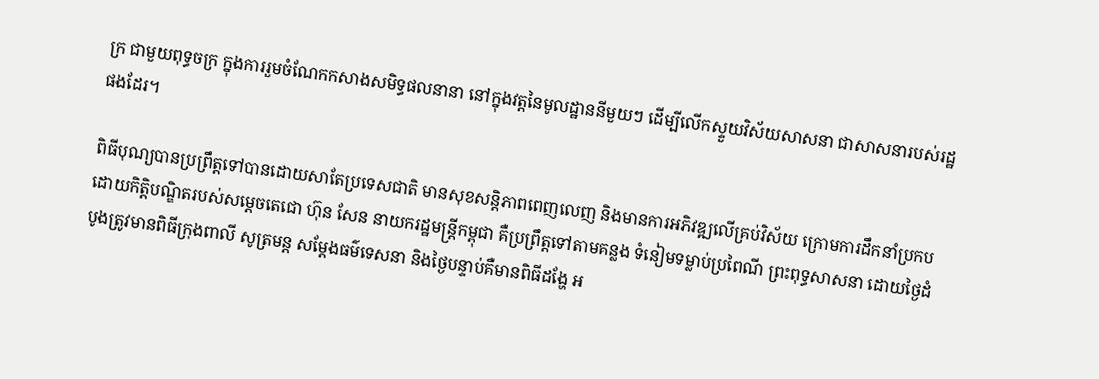ក្រ ជាមួយពុទ្ធចក្រ ក្នុងការរួមចំណែកកសាងសមិទ្ធផលនានា នៅក្នុងវត្តនៃមូលដ្ឋាននីមួយៗ ដើម្បីលើកស្ទួយវិស័យសាសនា ជាសាសនារបស់រដ្ឋផងដែរ។

ពិធីបុណ្យបានប្រព្រឹត្តទៅបានដោយសាតែប្រទេសជាតិ មានសុខសន្តិភាពពេញលេញ និងមានការអភិវឌ្ឍលើគ្រប់វិស័យ ក្រោមការដឹកនាំប្រកបដោយកិត្តិបណ្ឌិតរបស់សម្តេចតេជោ ហ៊ុន សែន នាយករដ្ឋមន្ត្រីកម្ពុជា គឺប្រព្រឹត្តទៅតាមគន្លង ទំនៀមទម្លាប់ប្រពៃណី ព្រះពុទ្ធសាសនា ដោយថ្ងៃដំបូងត្រូវមានពិធីក្រុងពាលី សូត្រមន្ត សម្តែងធម៌ទេសនា និងថ្ងៃបន្ទាប់គឺមានពិធីដង្ហែ អ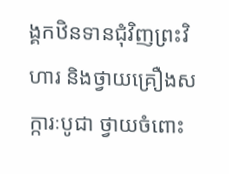ង្គកឋិនទានជុំវិញព្រះវិហារ និងថ្វាយគ្រឿងសក្ការៈបូជា ថ្វាយចំពោះ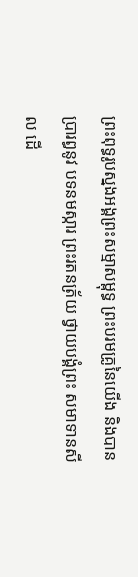ព្រះពុទ្ធរូបស្នងអង្គព្រះសម្មាសម្ពុទ្ធ ព្រះបរមគ្រូនៃយើង និងបានប្រារព្ធនូវ បទនមស្ការ ព្រះរតនត្រ័យ ថ្វាយបង្គំព្រះ សមាទានសីល ដើ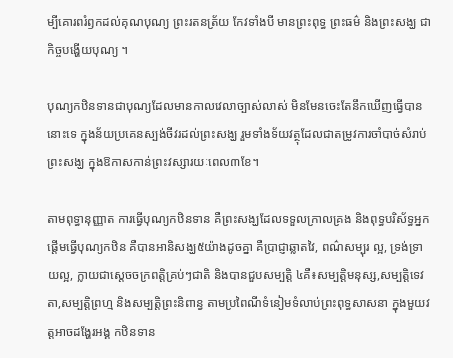ម្បីគោរពរំឭកដល់គុណបុណ្យ ព្រះរតនត្រ័យ កែវទាំងបី មានព្រះពុទ្ធ ព្រះធម៌ និងព្រះសង្ឃ ជាកិច្ចបង្ហើយបុណ្យ ។

បុណ្យកឋិនទានជាបុណ្យដែលមានកាលវេលាច្បាស់លាស់ មិនមែនចេះតែនឹកឃើញធ្វើបាននោះទេ ក្នុងន័យប្រគេនស្បង់ចីវរដល់ព្រះសង្ឃ រួមទាំងទ័យវត្ថុដែលជាតម្រូវការចាំបាច់សំរាប់ព្រះសង្ឃ ក្នុងឱកាសកាន់ព្រះវស្សារយៈពេល៣ខែ។

តាមពុទ្ធានុញ្ញាត ការធ្វើបុណ្យកឋិនទាន គឺព្រះសង្ឃដែលទទួលក្រាលគ្រង និងពុទ្ធបរិស័ទ្ធអ្នកផ្តើមធ្វើបុណ្យកឋិន គឺបានអានិសង្ឃ៥យ៉ាងដូចគ្នា គឺប្រាជ្ញាឆ្លាតវៃ, ពណ៌សម្បុរ ល្អ, ទ្រង់ទ្រាយល្អ, ក្លាយជាស្តេចចក្រពត្តិគ្រប់ៗជាតិ និងបានជួបសម្បត្តិ ៤គឺ៖សម្បត្តិមនុស្ស,សម្បត្តិទេវតា,សម្បត្តិព្រហ្ម និងសម្បត្តិព្រះនិពាន្វ តាមប្រពៃណីទំនៀមទំលាប់ព្រះពុទ្ធសាសនា ក្នុងមួយវត្តអាចដង្ហែរអង្គ កឋិនទាន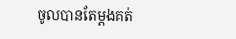ចូលបានតែម្តងគត់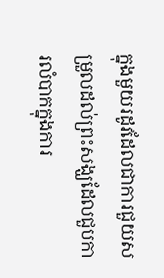ក្នុងមួយរដូវដែលជាការជួយសម្រួលដល់ព្រះសង្ឃដែលជួបការលំបាកក្នុងការ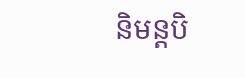និមន្តបិ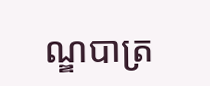ណ្ឌបាត្រ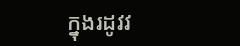ក្នុងរដូវវ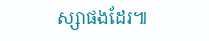ស្សាផងដែរ៕